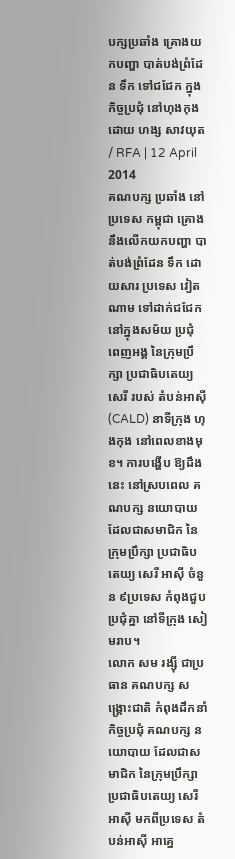បក្សប្រឆាំង គ្រោងយកបញ្ហា បាត់បង់ព្រំដែន ទឹក ទៅជជែក ក្នុងកិច្ចប្រជុំ នៅហុងកុង
ដោយ ហង្ស សាវយុត / RFA | 12 April 2014
គណបក្ស ប្រឆាំង នៅប្រទេស កម្ពុជា គ្រោង នឹងលើកយកបញ្ហា បាត់បង់ព្រំដែន ទឹក ដោយសារ ប្រទេស វៀតណាម ទៅដាក់ជជែក នៅក្នុងសម័យ ប្រជុំ ពេញអង្គ នៃក្រុមប្រឹក្សា ប្រជាធិបតេយ្យ សេរី របស់ តំបន់អាស៊ី (CALD) នាទីក្រុង ហុងកុង នៅពេលខាងមុខ។ ការបង្ហើប ឱ្យដឹងនេះ នៅស្របពេល គណបក្ស នយោបាយ ដែលជាសមាជិក នៃក្រុមប្រឹក្សា ប្រជាធិបតេយ្យ សេរី អាស៊ី ចំនួន ៩ប្រទេស កំពុងជួបប្រជុំគ្នា នៅទីក្រុង សៀមរាប។
លោក សម រង្ស៊ី ជាប្រធាន គណបក្ស សង្គ្រោះជាតិ កំពុងដឹកនាំ កិច្ចប្រជុំ គណបក្ស នយោបាយ ដែលជាសមាជិក នៃក្រុមប្រឹក្សា ប្រជាធិបតេយ្យ សេរី អាស៊ី មកពីប្រទេស តំបន់អាស៊ី អាគ្នេ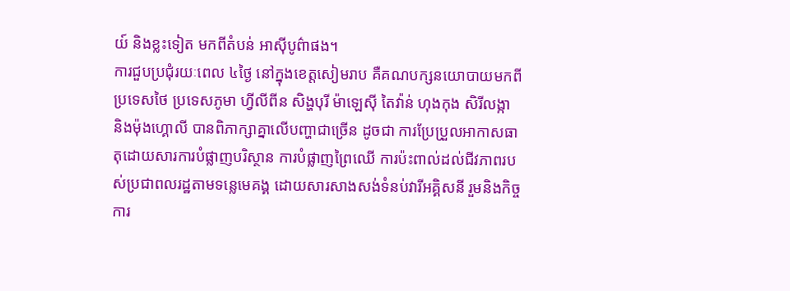យ៍ និងខ្លះទៀត មកពីតំបន់ អាស៊ីបូព៌ាផង។
ការជួបប្រជុំរយៈពេល ៤ថ្ងៃ នៅក្នុងខេត្តសៀមរាប គឺគណបក្សនយោបាយមកពីប្រទេសថៃ ប្រទេសភូមា ហ្វីលីពីន សិង្ហបុរី ម៉ាឡេស៊ី តៃវ៉ាន់ ហុងកុង សិរីលង្កា និងម៉ុងហ្គោលី បានពិភាក្សាគ្នាលើបញ្ហាជាច្រើន ដូចជា ការប្រែប្រួលអាកាសធាតុដោយសារការបំផ្លាញបរិស្ថាន ការបំផ្លាញព្រៃឈើ ការប៉ះពាល់ដល់ជីវភាពរបស់ប្រជាពលរដ្ឋតាមទន្លេមេគង្គ ដោយសារសាងសង់ទំនប់វារីអគ្គិសនី រួមនិងកិច្ចការ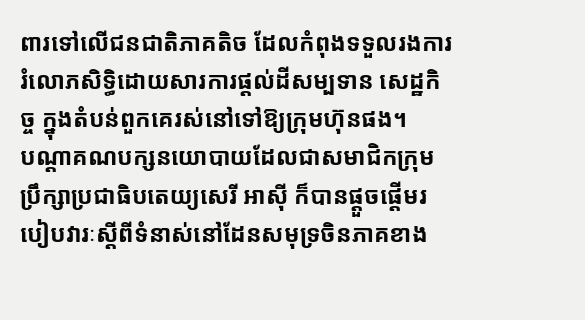ពារទៅលើជនជាតិភាគតិច ដែលកំពុងទទួលរងការរំលោភសិទ្ធិដោយសារការផ្ដល់ដីសម្បទាន សេដ្ឋកិច្ច ក្នុងតំបន់ពួកគេរស់នៅទៅឱ្យក្រុមហ៊ុនផង។
បណ្ដាគណបក្សនយោបាយដែលជាសមាជិកក្រុមប្រឹក្សាប្រជាធិបតេយ្យសេរី អាស៊ី ក៏បានផ្ដួចផ្ដើមរបៀបវារៈស្ដីពីទំនាស់នៅដែនសមុទ្រចិនភាគខាង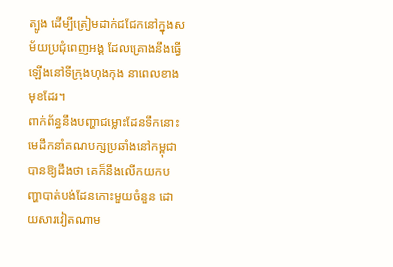ត្បូង ដើម្បីត្រៀមដាក់ជជែកនៅក្នុងសម័យប្រជុំពេញអង្គ ដែលគ្រោងនឹងធ្វើឡើងនៅទីក្រុងហុងកុង នាពេលខាងមុខដែរ។
ពាក់ព័ន្ធនឹងបញ្ហាជម្លោះដែនទឹកនោះ មេដឹកនាំគណបក្សប្រឆាំងនៅកម្ពុជា បានឱ្យដឹងថា គេក៏នឹងលើកយកបញ្ហាបាត់បង់ដែនកោះមួយចំនួន ដោយសារវៀតណាម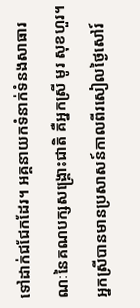ទៅដាក់ជជែកដែរ។ អគ្គនាយកទំនាក់ទំនងសាធារណៈនៃគណបក្សសង្គ្រោះជាតិ គឺអ្នកស្រី មូរ សុខហួរ។ អ្នកស្រីបានមានប្រសាសន៍កាលពីរសៀលថ្ងៃសៅរ៍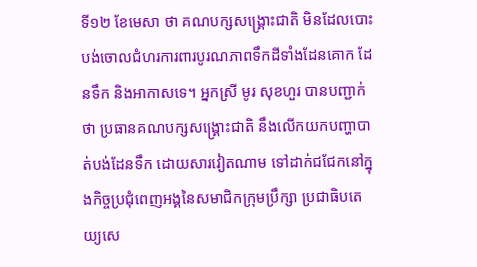ទី១២ ខែមេសា ថា គណបក្សសង្គ្រោះជាតិ មិនដែលបោះបង់ចោលជំហរការពារបូរណភាពទឹកដីទាំងដែនគោក ដែនទឹក និងអាកាសទេ។ អ្នកស្រី មូរ សុខហួរ បានបញ្ជាក់ថា ប្រធានគណបក្សសង្គ្រោះជាតិ នឹងលើកយកបញ្ហាបាត់បង់ដែនទឹក ដោយសារវៀតណាម ទៅដាក់ជជែកនៅក្នុងកិច្ចប្រជុំពេញអង្គនៃសមាជិកក្រុមប្រឹក្សា ប្រជាធិបតេយ្យសេ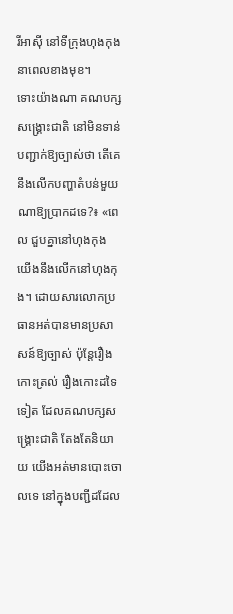រីអាស៊ី នៅទីក្រុងហុងកុង នាពេលខាងមុខ។
ទោះយ៉ាងណា គណបក្សសង្គ្រោះជាតិ នៅមិនទាន់បញ្ជាក់ឱ្យច្បាស់ថា តើគេនឹងលើកបញ្ហាតំបន់មួយណាឱ្យប្រាកដទេ?៖ «ពេល ជួបគ្នានៅហុងកុង យើងនឹងលើកនៅហុងកុង។ ដោយសារលោកប្រធានអត់បានមានប្រសាសន៍ឱ្យច្បាស់ ប៉ុន្តែរឿងកោះត្រល់ រឿងកោះដទៃទៀត ដែលគណបក្សសង្គ្រោះជាតិ តែងតែនិយាយ យើងអត់មានបោះចោលទេ នៅក្នុងបញ្ជីដដែល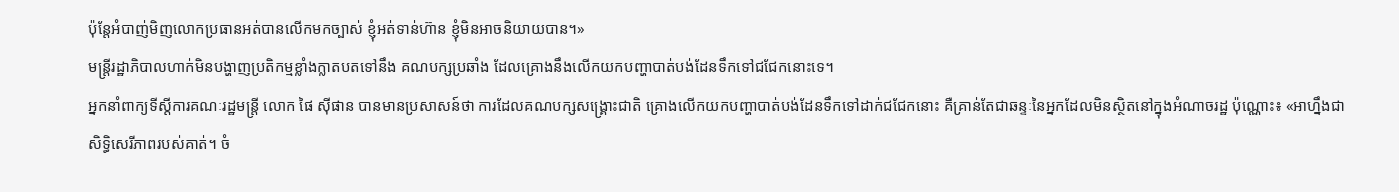ប៉ុន្តែអំបាញ់មិញលោកប្រធានអត់បានលើកមកច្បាស់ ខ្ញុំអត់ទាន់ហ៊ាន ខ្ញុំមិនអាចនិយាយបាន។»
មន្ត្រីរដ្ឋាភិបាលហាក់មិនបង្ហាញប្រតិកម្មខ្លាំងក្លាតបតទៅនឹង គណបក្សប្រឆាំង ដែលគ្រោងនឹងលើកយកបញ្ហាបាត់បង់ដែនទឹកទៅជជែកនោះទេ។
អ្នកនាំពាក្យទីស្ដីការគណៈរដ្ឋមន្ត្រី លោក ផៃ ស៊ីផាន បានមានប្រសាសន៍ថា ការដែលគណបក្សសង្គ្រោះជាតិ គ្រោងលើកយកបញ្ហាបាត់បង់ដែនទឹកទៅដាក់ជជែកនោះ គឺគ្រាន់តែជាឆន្ទៈនៃអ្នកដែលមិនស្ថិតនៅក្នុងអំណាចរដ្ឋ ប៉ុណ្ណោះ៖ «អាហ្នឹងជាសិទ្ធិសេរីភាពរបស់គាត់។ ចំ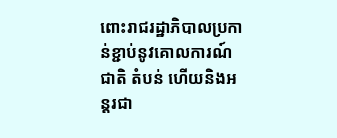ពោះរាជរដ្ឋាភិបាលប្រកាន់ខ្ជាប់នូវគោលការណ៍ជាតិ តំបន់ ហើយនិងអន្តរជា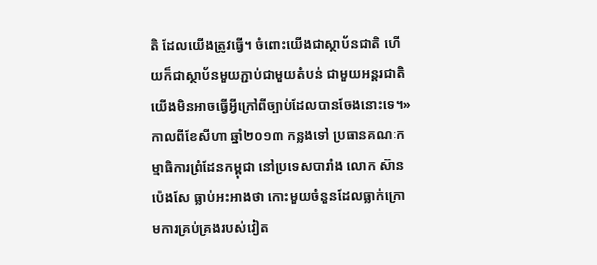តិ ដែលយើងត្រូវធ្វើ។ ចំពោះយើងជាស្ថាប័នជាតិ ហើយក៏ជាស្ថាប័នមួយភ្ជាប់ជាមួយតំបន់ ជាមួយអន្តរជាតិ យើងមិនអាចធ្វើអ្វីក្រៅពីច្បាប់ដែលបានចែងនោះទេ។»
កាលពីខែសីហា ឆ្នាំ២០១៣ កន្លងទៅ ប្រធានគណៈកម្មាធិការព្រំដែនកម្ពុជា នៅប្រទេសបារាំង លោក ស៊ាន ប៉េងសែ ធ្លាប់អះអាងថា កោះមួយចំនួនដែលធ្លាក់ក្រោមការគ្រប់គ្រងរបស់វៀត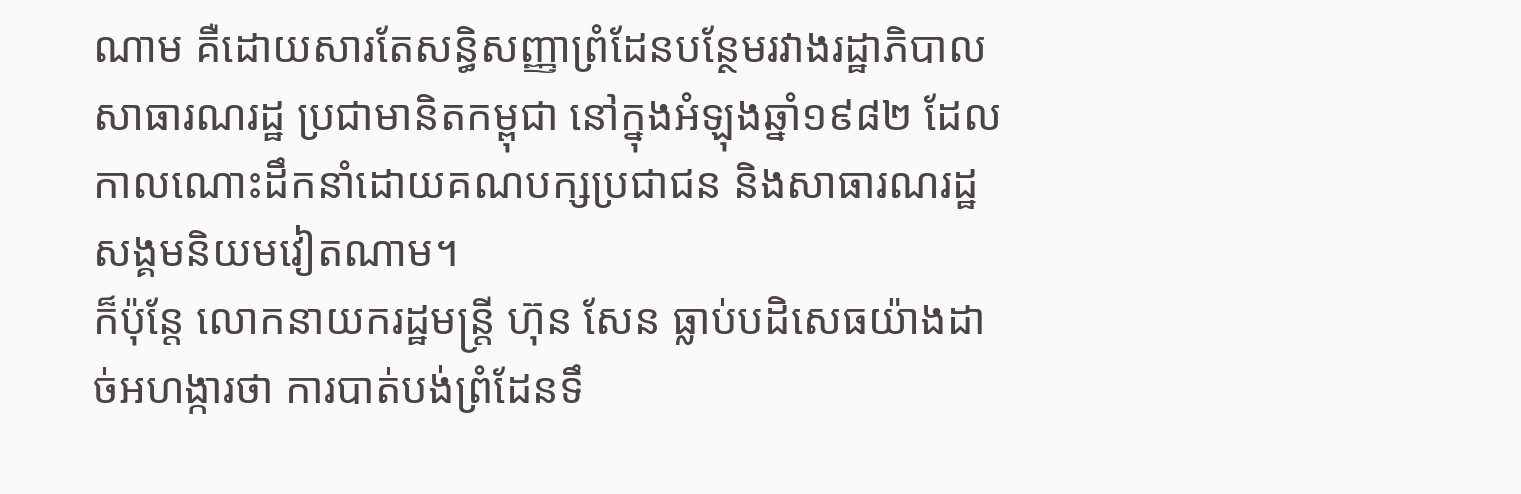ណាម គឺដោយសារតែសន្ធិសញ្ញាព្រំដែនបន្ថែមរវាងរដ្ឋាភិបាលសាធារណរដ្ឋ ប្រជាមានិតកម្ពុជា នៅក្នុងអំឡុងឆ្នាំ១៩៨២ ដែលកាលណោះដឹកនាំដោយគណបក្សប្រជាជន និងសាធារណរដ្ឋសង្គមនិយមវៀតណាម។
ក៏ប៉ុន្តែ លោកនាយករដ្ឋមន្ត្រី ហ៊ុន សែន ធ្លាប់បដិសេធយ៉ាងដាច់អហង្ការថា ការបាត់បង់ព្រំដែនទឹ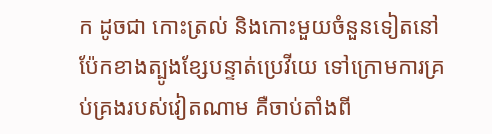ក ដូចជា កោះត្រល់ និងកោះមួយចំនួនទៀតនៅប៉ែកខាងត្បូងខ្សែបន្ទាត់ប្រេវីយេ ទៅក្រោមការគ្រប់គ្រងរបស់វៀតណាម គឺចាប់តាំងពី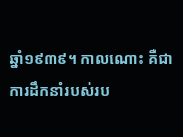ឆ្នាំ១៩៣៩។ កាលណោះ គឺជាការដឹកនាំរបស់រប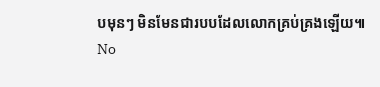បមុនៗ មិនមែនជារបបដែលលោកគ្រប់គ្រងឡើយ៕
No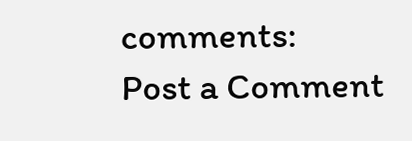comments:
Post a Comment